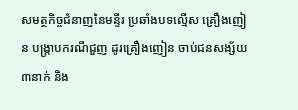សមត្ថកិច្ចជំនាញនៃមន្ទីរ ប្រឆាំងបទល្មើស គ្រឿងញៀន បង្ក្រាបករណីជួញ ដូរគ្រឿងញៀន ចាប់ជនសង្ស័យ ៣នាក់ និង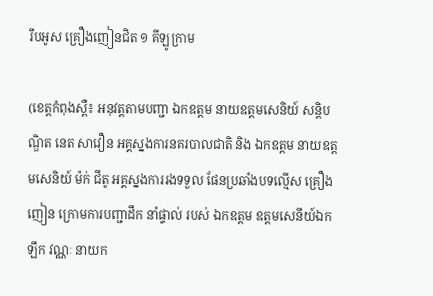រឹបអូស គ្រឿងញៀនជិត ១ គីឡូក្រាម

(ខេត្តកំពុងស្ពឺ៖ អនុវត្តតាមបញ្ជា ឯកឧត្តម នាយឧត្ដមសេនិយ៍ សន្តិបណ្ឌិត នេត សាវឿន អគ្គស្នងការនគរបាលជាតិ និង ឯកឧត្តម នាយឧត្ដមសេនិយ៍ ម៉ក់ ជីតូ អគ្គស្នងការរងទទួល ផែនប្រឆាំងបទល្មើស គ្រឿងញៀន ក្រោមការបញ្ជាដឹក នាំផ្ទាល់ របស់ ឯកឧត្តម ឧត្ដមសេនីយ៍ឯក ឡឹក វណ្ណៈ នាយក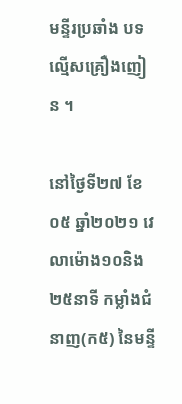មន្ទីរប្រឆាំង បទល្មើសគ្រឿងញៀន ។

នៅថ្ងៃទី២៧ ខែ០៥ ឆ្នាំ២០២១ វេលាម៉ោង១០និង២៥នាទី កម្លាំងជំនាញ(ក៥) នៃមន្ទី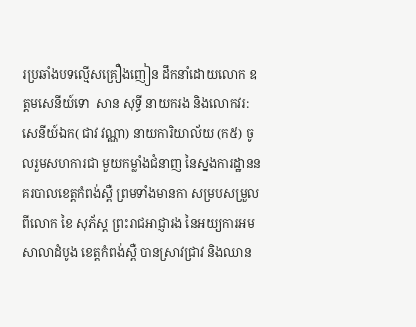រប្រឆាំងបទល្មើសគ្រឿងញៀន ដឹកនាំដោយលោក ឧត្តមសេនីយ៍ទោ  សាន សុទ្ធី នាយករង និងលោកវរ:សេនីយ៍ឯក( ជាវ វណ្ណា) នាយការិយាល័យ (ក៥) ចូលរួមសហការជា មួយកម្លាំងជំនាញ នៃស្នងការដ្ឋាននគរបាលខេត្តកំពង់ស្ពឺ ព្រមទាំងមានកា សម្របសម្រួលពីលោក ខៃ សុភ័ស្ត ព្រះរាជអាជ្ញារង នៃអយ្យការអម សាលាដំបូង ខេត្តកំពង់ស្ពឺ បានស្រាវជ្រាវ និងឈាន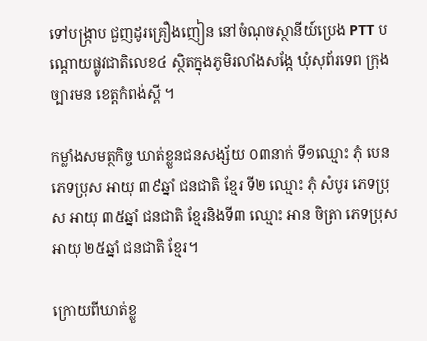ទៅបង្រ្កាប ជួញដូរគ្រឿងញៀន នៅចំណុចស្ថានីយ៍ប្រេង PTT បណ្តោយផ្លូវជាតិលេខ៤ ស្ថិតក្នុងភូមិរលាំងសង្កែ ឃុំសុព័រទេព ក្រុងច្បារមន ខេត្តកំពង់ស្ពី ។

កម្លាំងសមត្ថកិច្ច ឃាត់ខ្លួនជនសង្ស័យ ០៣នាក់ ទី១ឈ្មោះ ភុំ បេន ភេទប្រុស អាយុ ៣៩ឆ្នាំ ជនជាតិ ខ្មែរ ទី២ ឈ្មោះ ភុំ សំបូរ ភេទប្រុស អាយុ ៣៥ឆ្នាំ ជនជាតិ ខ្មែរនិងទី៣ ឈ្មោះ អាន ចិត្រា ភេទប្រុស អាយុ ២៥ឆ្នាំ ជនជាតិ ខ្មែរ។

ក្រោយពីឃាត់ខ្លួ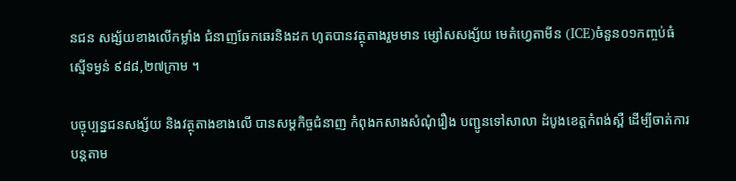នជន សង្ស័យខាងលើកម្លាំង ជំនាញឆែកឆេរនិងដក ហូតបានវត្ថុតាងរួមមាន ម្សៅសសង្ស័យ មេតំហ្វេតាមីន (ICE)ចំនួន០១កញ្ចប់ធំ ស្មើទម្ងន់ ៩៨៨,២៧ក្រាម ។

បច្ចុប្បន្នជនសង្ស័យ និងវត្ថុតាងខាងលើ បានសម្តកិច្ចជំនាញ កំពុងកសាងសំណុំរឿង បញ្ជូនទៅសាលា ដំបូងខេត្តកំពង់ស្ពឺ ដើម្បីចាត់ការបន្តតាម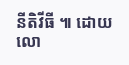នីតិវីធី ៕ ដោយ លោ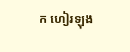ក ហៀរឡុង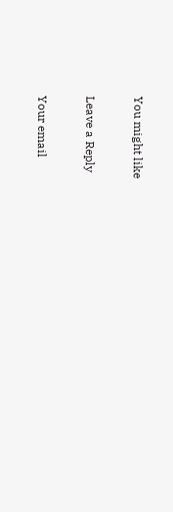You might like

Leave a Reply

Your email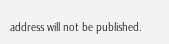address will not be published.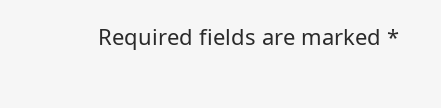Required fields are marked *